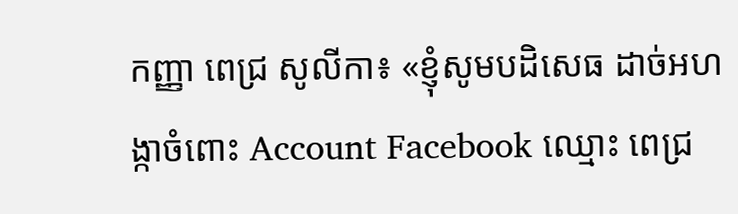កញ្ញា ពេជ្រ សូលីកា៖ «ខ្ញុំសូមបដិសេធ ដាច់អហង្កាចំពោះ Account Facebook ឈ្មោះ ពេជ្រ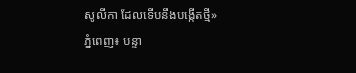សូលីកា ដែលទើបនឹងបង្កើតថ្មី»
ភ្នំពេញ៖ បន្ទា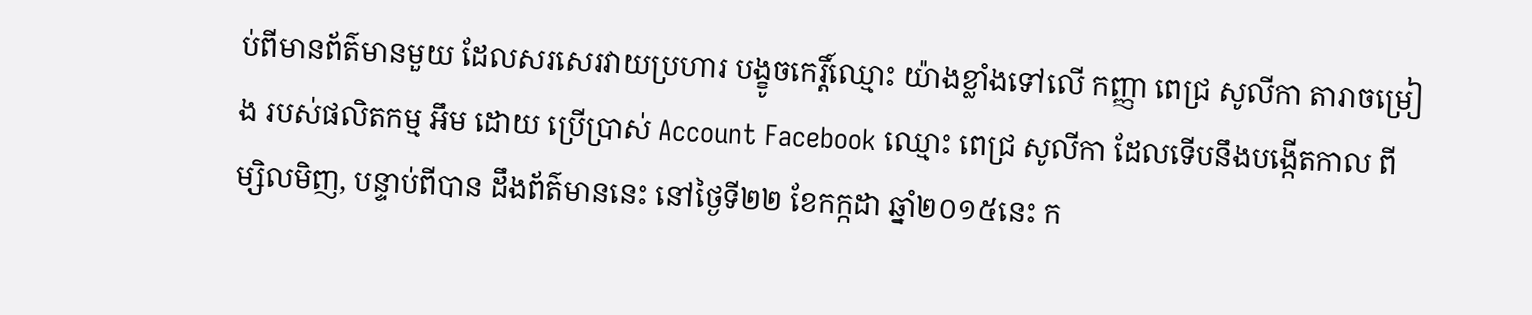ប់ពីមានព័ត៌មានមួយ ដែលសរសេរវាយប្រហារ បង្ខូចកេរ្តិ៍ឈ្មោះ យ៉ាងខ្លាំងទៅលើ កញ្ញា ពេជ្រ សូលីកា តារាចម្រៀង របស់ផលិតកម្ម អឹម ដោយ ប្រើប្រាស់ Account Facebook ឈ្មោះ ពេជ្រ សូលីកា ដែលទើបនឹងបង្កើតកាល ពីម្សិលមិញ, បន្ទាប់ពីបាន ដឹងព័ត៌មាននេះ នៅថ្ងៃទី២២ ខែកក្កដា ឆ្នាំ២០១៥នេះ ក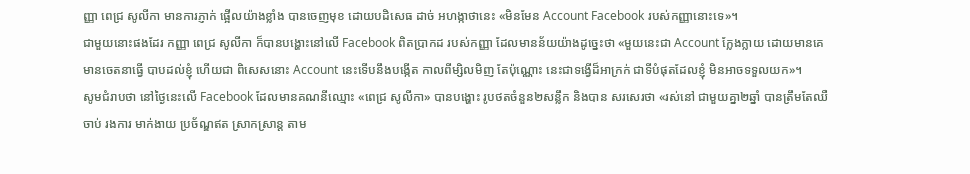ញ្ញា ពេជ្រ សូលីកា មានការភ្ញាក់ ផ្អើលយ៉ាងខ្លាំង បានចេញមុខ ដោយបដិសេធ ដាច់ អហង្កាថានេះ «មិនមែន Account Facebook របស់កញ្ញានោះទេ»។
ជាមួយនោះផងដែរ កញ្ញា ពេជ្រ សូលីកា ក៏បានបង្ហោះនៅលើ Facebook ពិតប្រាកដ របស់កញ្ញា ដែលមានន័យយ៉ាងដូច្នេះថា «មួយនេះជា Account ក្លែងក្លាយ ដោយមានគេ មានចេតនាធ្វើ បាបដល់ខ្ញុំ ហើយជា ពិសេសនោះ Account នេះទើបនឹងបង្កើត កាលពីម្សិលមិញ តែប៉ុណ្ណោះ នេះជាទង្វើដ៏អាក្រក់ ជាទីបំផុតដែលខ្ញុំ មិនអាចទទួលយក»។
សូមជំរាបថា នៅថ្ងៃនេះលើ Facebook ដែលមានគណនីឈ្មោះ «ពេជ្រ សូលីកា» បានបង្ហោះ រូបថតចំនួន២សន្លឹក និងបាន សរសេរថា «រស់នៅ ជាមួយគ្នា២ឆ្នាំ បានត្រឹមតែឈឺចាប់ រងការ មាក់ងាយ ប្រច័ណ្ឌឥត ស្រាកស្រាន្ត តាម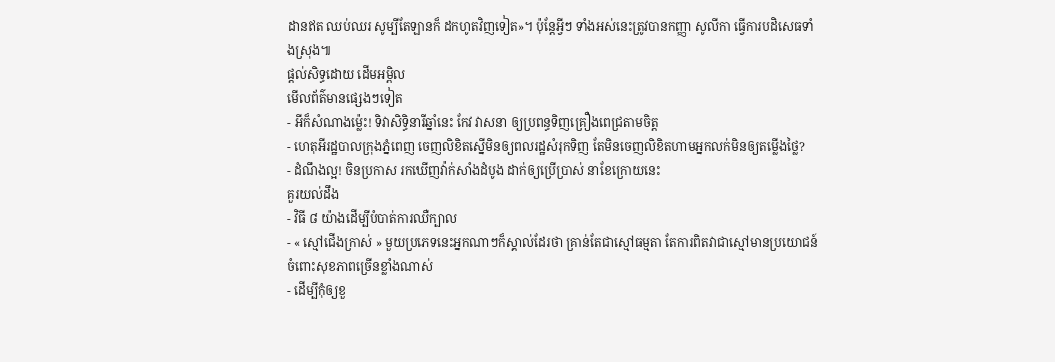ដានឥត ឈប់ឈរ សូម្បីតែឡានក៏ ដកហូតវិញទៀត»។ ប៉ុន្តែអ្វីៗ ទាំងអស់នេះត្រូវបានកញ្ញា សូលីកា ធ្វើការបដិសេធទាំងស្រុង៕
ផ្តល់សិទ្ធដោយ ដើមអម្ពិល
មើលព័ត៌មានផ្សេងៗទៀត
- អីក៏សំណាងម្ល៉េះ! ទិវាសិទ្ធិនារីឆ្នាំនេះ កែវ វាសនា ឲ្យប្រពន្ធទិញគ្រឿងពេជ្រតាមចិត្ត
- ហេតុអីរដ្ឋបាលក្រុងភ្នំពេញ ចេញលិខិតស្នើមិនឲ្យពលរដ្ឋសំរុកទិញ តែមិនចេញលិខិតហាមអ្នកលក់មិនឲ្យតម្លើងថ្លៃ?
- ដំណឹងល្អ! ចិនប្រកាស រកឃើញវ៉ាក់សាំងដំបូង ដាក់ឲ្យប្រើប្រាស់ នាខែក្រោយនេះ
គួរយល់ដឹង
- វិធី ៨ យ៉ាងដើម្បីបំបាត់ការឈឺក្បាល
- « ស្មៅជើងក្រាស់ » មួយប្រភេទនេះអ្នកណាៗក៏ស្គាល់ដែរថា គ្រាន់តែជាស្មៅធម្មតា តែការពិតវាជាស្មៅមានប្រយោជន៍ ចំពោះសុខភាពច្រើនខ្លាំងណាស់
- ដើម្បីកុំឲ្យខួ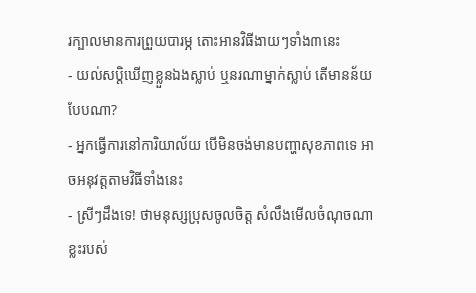រក្បាលមានការព្រួយបារម្ភ តោះអានវិធីងាយៗទាំង៣នេះ
- យល់សប្តិឃើញខ្លួនឯងស្លាប់ ឬនរណាម្នាក់ស្លាប់ តើមានន័យបែបណា?
- អ្នកធ្វើការនៅការិយាល័យ បើមិនចង់មានបញ្ហាសុខភាពទេ អាចអនុវត្តតាមវិធីទាំងនេះ
- ស្រីៗដឹងទេ! ថាមនុស្សប្រុសចូលចិត្ត សំលឹងមើលចំណុចណាខ្លះរបស់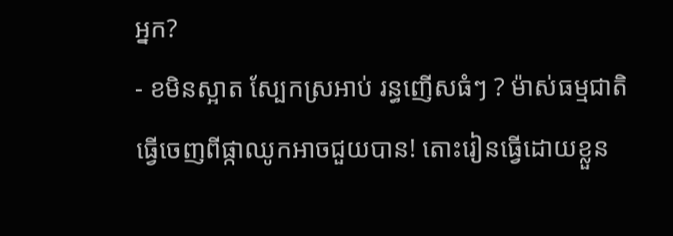អ្នក?
- ខមិនស្អាត ស្បែកស្រអាប់ រន្ធញើសធំៗ ? ម៉ាស់ធម្មជាតិធ្វើចេញពីផ្កាឈូកអាចជួយបាន! តោះរៀនធ្វើដោយខ្លួន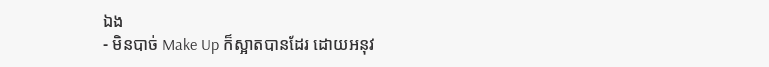ឯង
- មិនបាច់ Make Up ក៏ស្អាតបានដែរ ដោយអនុវ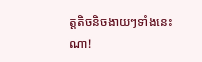ត្តតិចនិចងាយៗទាំងនេះណា!